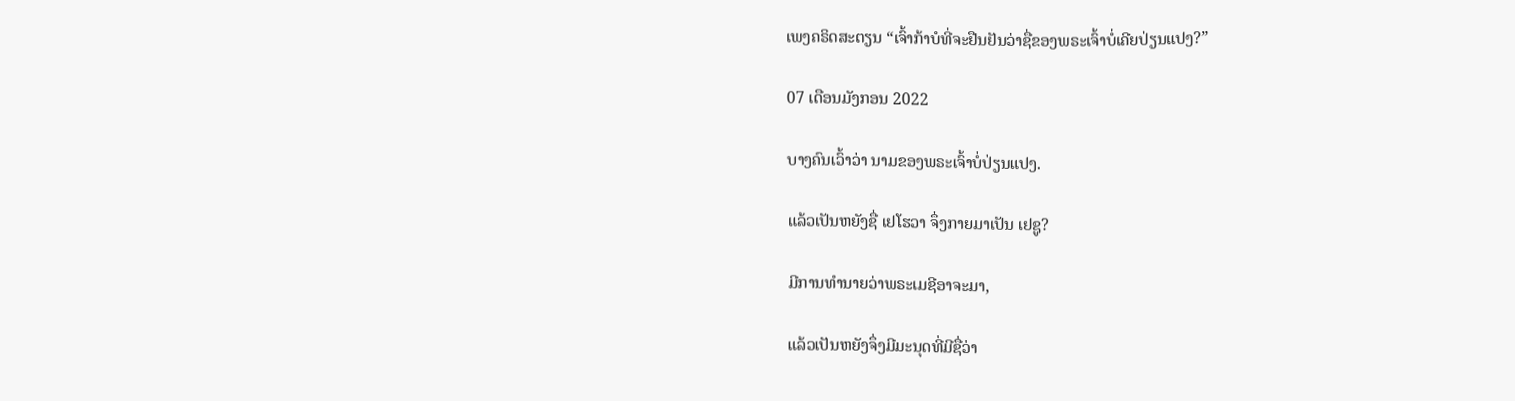ເພງຄຣິດສະຕຽນ “ເຈົ້າກ້າບໍທີ່ຈະຢືນຢັນວ່າຊື່ຂອງພຣະເຈົ້າບໍ່ເຄີຍປ່ຽນແປງ?”

07 ເດືອນມັງກອນ 2022

ບາງຄົນເວົ້າວ່າ ນາມຂອງພຣະເຈົ້າບໍ່ປ່ຽນແປງ.

ແລ້ວເປັນຫຍັງຊື່ ເຢໂຮວາ ຈຶ່ງກາຍມາເປັນ ເຢຊູ?

ມີການທຳນາຍວ່າພຣະເມຊີອາຈະມາ,

ແລ້ວເປັນຫຍັງຈຶ່ງມີມະນຸດທີ່ມີຊື່ວ່າ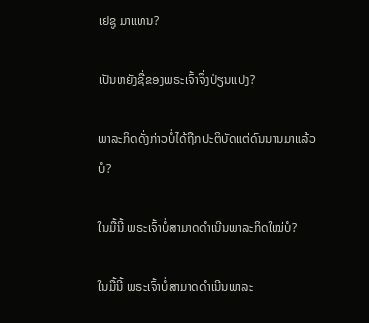ເຢຊູ ມາແທນ?

ເປັນຫຍັງຊື່ຂອງພຣະເຈົ້າຈຶ່ງປ່ຽນແປງ?

ພາລະກິດດັ່ງກ່າວບໍ່ໄດ້ຖືກປະຕິບັດແຕ່ດົນນານມາແລ້ວບໍ?

ໃນມື້ນີ້ ພຣະເຈົ້າບໍ່ສາມາດດຳເນີນພາລະກິດໃໝ່ບໍ?

ໃນມື້ນີ້ ພຣະເຈົ້າບໍ່ສາມາດດຳເນີນພາລະ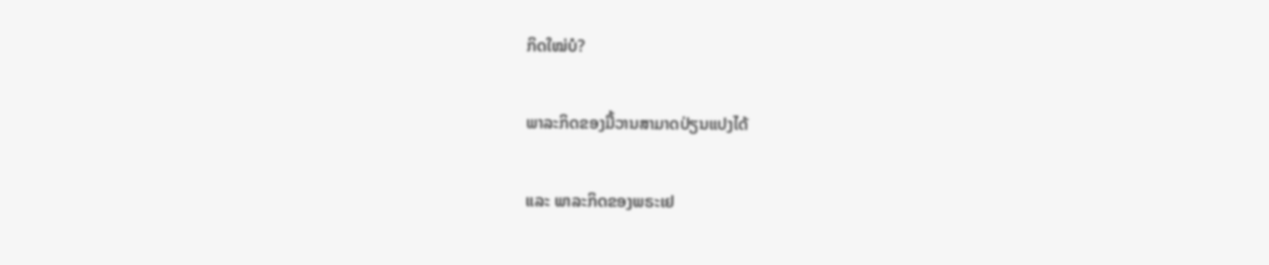ກິດໃໝ່ບໍ?

ພາລະກິດຂອງມື້ວານສາມາດປ່ຽນແປງໄດ້

ແລະ ພາລະກິດຂອງພຣະເຢ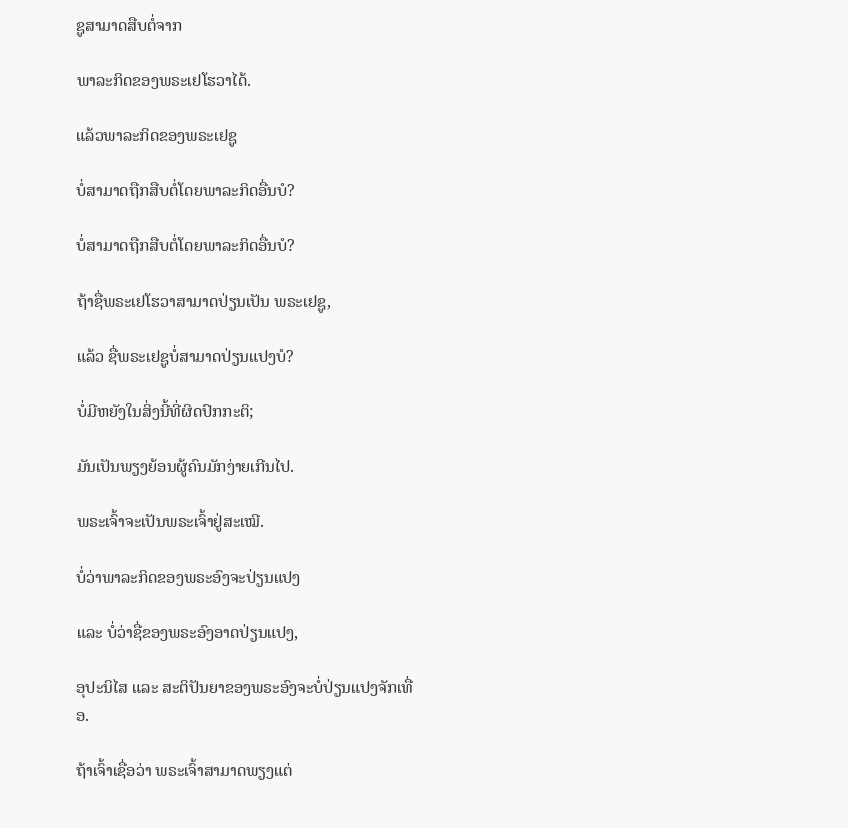ຊູສາມາດສືບຕໍ່ຈາກ

ພາລະກິດຂອງພຣະເຢໂຮວາໄດ້.

ແລ້ວພາລະກິດຂອງພຣະເຢຊູ

ບໍ່ສາມາດຖືກສືບຕໍ່ໂດຍພາລະກິດອື່ນບໍ?

ບໍ່ສາມາດຖືກສືບຕໍ່ໂດຍພາລະກິດອື່ນບໍ?

ຖ້າຊື່ພຣະເຢໂຮວາສາມາດປ່ຽນເປັນ ພຣະເຢຊູ,

ແລ້ວ ຊື່ພຣະເຢຊູບໍ່ສາມາດປ່ຽນແປງບໍ?

ບໍ່ມີຫຍັງໃນສິ່ງນີ້ທີ່ຜິດປົກກະຕິ;

ມັນເປັນພຽງຍ້ອນຜູ້ຄົນມັກງ່າຍເກີນໄປ.

ພຣະເຈົ້າຈະເປັນພຣະເຈົ້າຢູ່ສະເໝີ.

ບໍ່ວ່າພາລະກິດຂອງພຣະອົງຈະປ່ຽນແປງ

ແລະ ບໍ່ວ່າຊື່ຂອງພຣະອົງອາດປ່ຽນແປງ,

ອຸປະນິໄສ ແລະ ສະຕິປັນຍາຂອງພຣະອົງຈະບໍ່ປ່ຽນແປງຈັກເທື່ອ.

ຖ້າເຈົ້າເຊື່ອວ່າ ພຣະເຈົ້າສາມາດພຽງແຕ່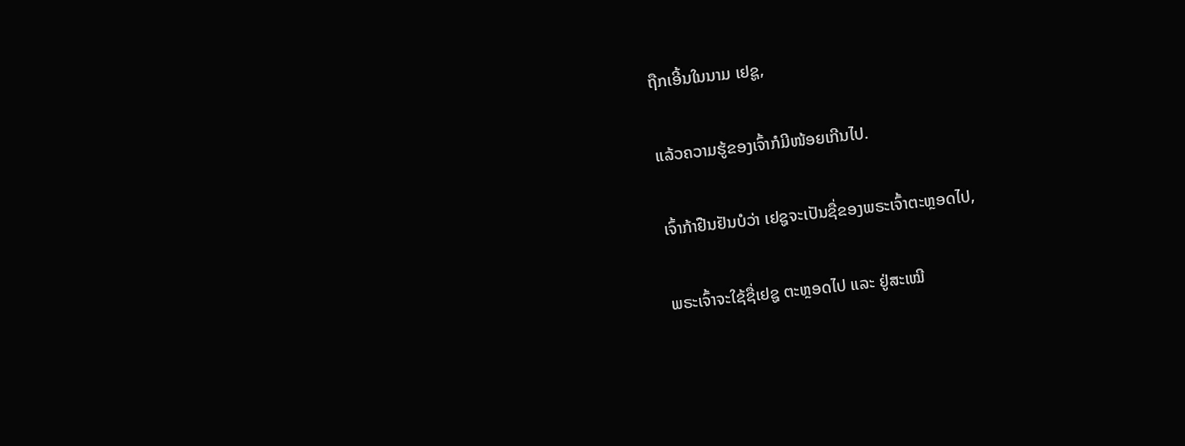ຖືກເອີ້ນໃນນາມ ເຢຊູ,

ແລ້ວຄວາມຮູ້ຂອງເຈົ້າກໍມີໜ້ອຍເກີນໄປ.

ເຈົ້າກ້າຢືນຢັນບໍວ່າ ເຢຊູຈະເປັນຊື່ຂອງພຣະເຈົ້າຕະຫຼອດໄປ,

ພຣະເຈົ້າຈະໃຊ້ຊື່ເຢຊູ ຕະຫຼອດໄປ ແລະ ຢູ່ສະເໝີ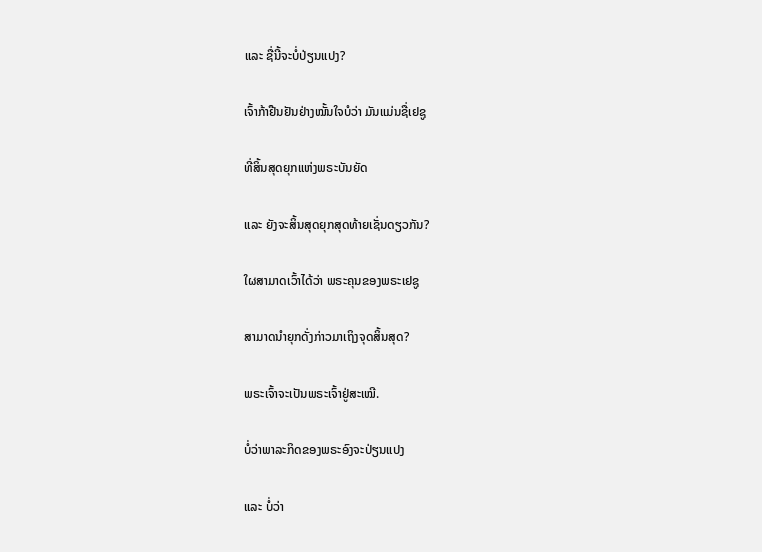ແລະ ຊື່ນີ້ຈະບໍ່ປ່ຽນແປງ?

ເຈົ້າກ້າຢືນຢັນຢ່າງໝັ້ນໃຈບໍວ່າ ມັນແມ່ນຊື່ເຢຊູ

ທີ່ສິ້ນສຸດຍຸກແຫ່ງພຣະບັນຍັດ

ແລະ ຍັງຈະສິ້ນສຸດຍຸກສຸດທ້າຍເຊັ່ນດຽວກັນ?

ໃຜສາມາດເວົ້າໄດ້ວ່າ ພຣະຄຸນຂອງພຣະເຢຊູ

ສາມາດນໍາຍຸກດັ່ງກ່າວມາເຖິງຈຸດສິ້ນສຸດ?

ພຣະເຈົ້າຈະເປັນພຣະເຈົ້າຢູ່ສະເໝີ.

ບໍ່ວ່າພາລະກິດຂອງພຣະອົງຈະປ່ຽນແປງ

ແລະ ບໍ່ວ່າ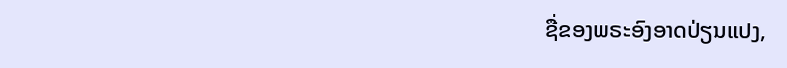ຊື່ຂອງພຣະອົງອາດປ່ຽນແປງ,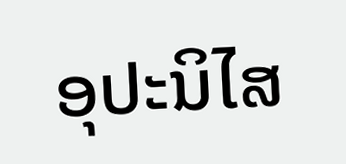ອຸປະນິໄສ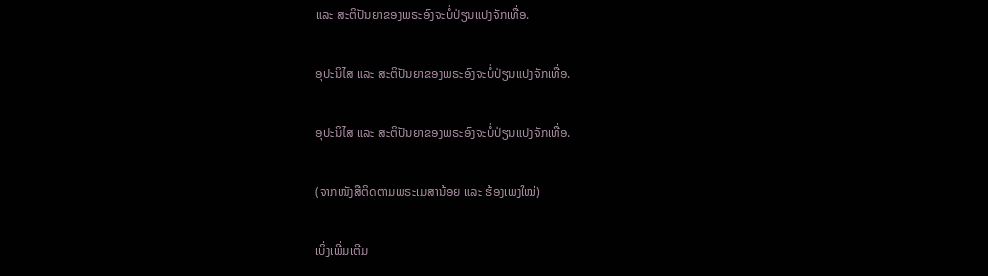ແລະ ສະຕິປັນຍາຂອງພຣະອົງຈະບໍ່ປ່ຽນແປງຈັກເທື່ອ.

ອຸປະນິໄສ ແລະ ສະຕິປັນຍາຂອງພຣະອົງຈະບໍ່ປ່ຽນແປງຈັກເທື່ອ.

ອຸປະນິໄສ ແລະ ສະຕິປັນຍາຂອງພຣະອົງຈະບໍ່ປ່ຽນແປງຈັກເທື່ອ.

(ຈາກໜັງສືຕິດຕາມພຣະເມສານ້ອຍ ແລະ ຮ້ອງເພງໃໝ່)

ເບິ່ງເພີ່ມເຕີມ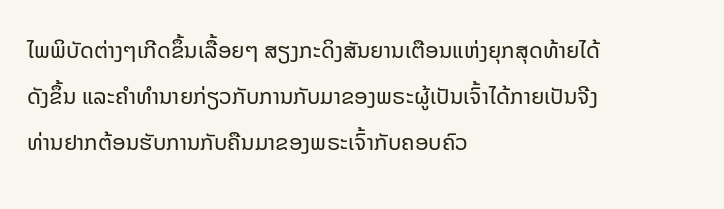ໄພພິບັດຕ່າງໆເກີດຂຶ້ນເລື້ອຍໆ ສຽງກະດິງສັນຍານເຕືອນແຫ່ງຍຸກສຸດທ້າຍໄດ້ດັງຂຶ້ນ ແລະຄໍາທໍານາຍກ່ຽວກັບການກັບມາຂອງພຣະຜູ້ເປັນເຈົ້າໄດ້ກາຍເປັນຈີງ ທ່ານຢາກຕ້ອນຮັບການກັບຄືນມາຂອງພຣະເຈົ້າກັບຄອບຄົວ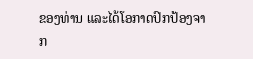ຂອງທ່ານ ແລະໄດ້ໂອກາດປົກປ້ອງຈາກ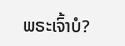ພຣະເຈົ້າບໍ?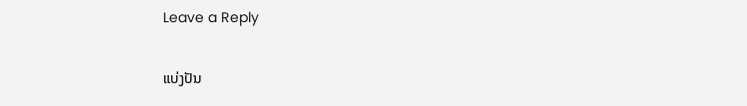Leave a Reply

ແບ່ງປັນ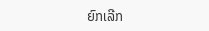ຍົກເລີກ